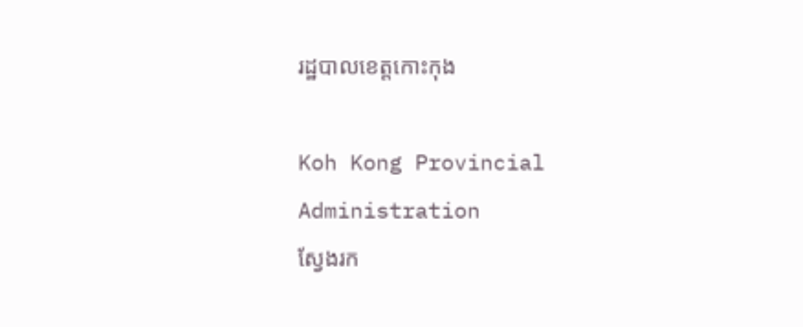រដ្ឋបាលខេត្តកោះកុង

Koh Kong Provincial Administration
ស្វែងរក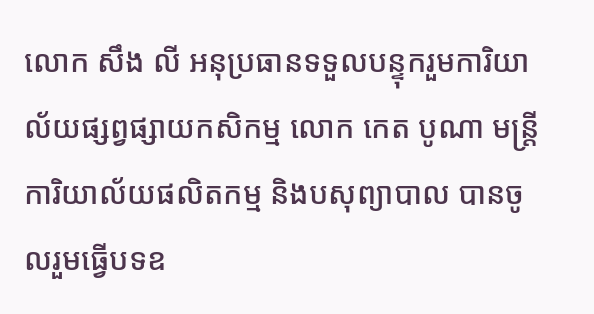លោក សឹង លី អនុប្រធានទទួលបន្ទុករួមការិយាល័យផ្សព្វផ្សាយកសិកម្ម លោក កេត បូណា មន្ត្រីការិយាល័យផលិតកម្ម និងបសុព្យាបាល បានចូលរួមធ្វើបទឧ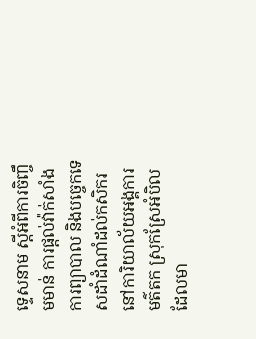ទ្ទេសនាម ស្តីអំពីការចិញ្ចឹមមាន់ ការផ្តល់វ៉ាក់សាំង ការព្យាបាល និងបច្ចេកទេសដាំដំណាំដល់កសិករនៅការិយាល័យអង្គការមត៌តក ស្រុកស្រែអំបិល ដែលមា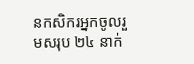នកសិករអ្នកចូលរួមសរុប ២៤ នាក់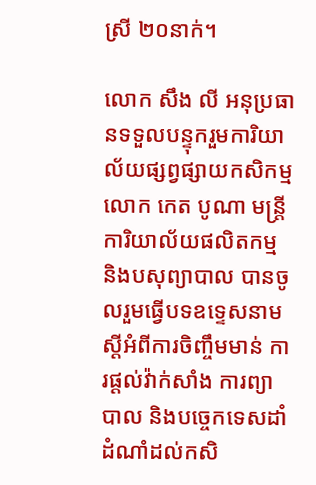ស្រី ២០នាក់។

លោក សឹង លី អនុប្រធានទទួលបន្ទុករួមការិយាល័យផ្សព្វផ្សាយកសិកម្ម លោក កេត បូណា មន្ត្រីការិយាល័យផលិតកម្ម និងបសុព្យាបាល បានចូលរួមធ្វើបទឧទ្ទេសនាម ស្តីអំពីការចិញ្ចឹមមាន់ ការផ្តល់វ៉ាក់សាំង ការព្យាបាល និងបច្ចេកទេសដាំដំណាំដល់កសិ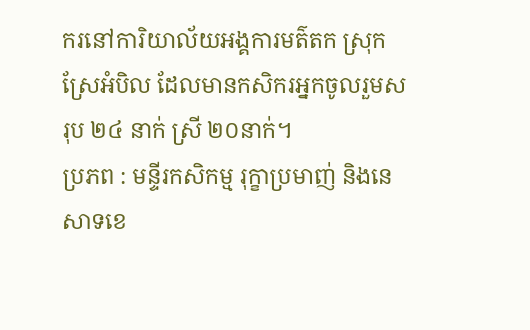ករនៅការិយាល័យអង្គការមត៌តក ស្រុកស្រែអំបិល ដែលមានកសិករអ្នកចូលរួមសរុប ២៤ នាក់ ស្រី ២០នាក់។
ប្រភព : មន្ទីរកសិកម្ម រុក្ខាប្រមាញ់ និងនេសាទខេ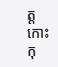ត្តកោះកុ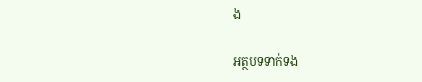ង

អត្ថបទទាក់ទង